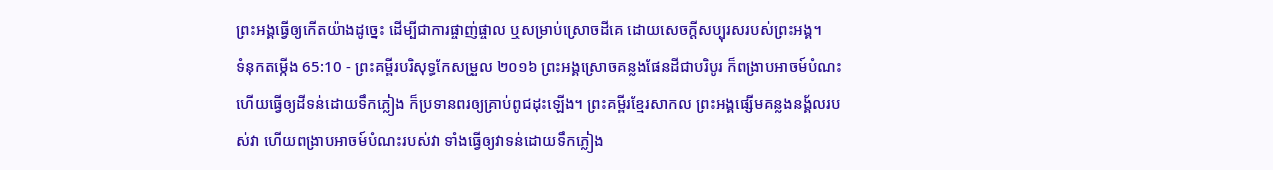ព្រះអង្គធ្វើឲ្យកើតយ៉ាងដូច្នេះ ដើម្បីជាការផ្ចាញ់ផ្ចាល ឬសម្រាប់ស្រោចដីគេ ដោយសេចក្ដីសប្បុរសរបស់ព្រះអង្គ។
ទំនុកតម្កើង 65:10 - ព្រះគម្ពីរបរិសុទ្ធកែសម្រួល ២០១៦ ព្រះអង្គស្រោចគន្លងផែនដីជាបរិបូរ ក៏ពង្រាបអាចម៍បំណះ ហើយធ្វើឲ្យដីទន់ដោយទឹកភ្លៀង ក៏ប្រទានពរឲ្យគ្រាប់ពូជដុះឡើង។ ព្រះគម្ពីរខ្មែរសាកល ព្រះអង្គផ្សើមគន្លងនង្គ័លរបស់វា ហើយពង្រាបអាចម៍បំណះរបស់វា ទាំងធ្វើឲ្យវាទន់ដោយទឹកភ្លៀង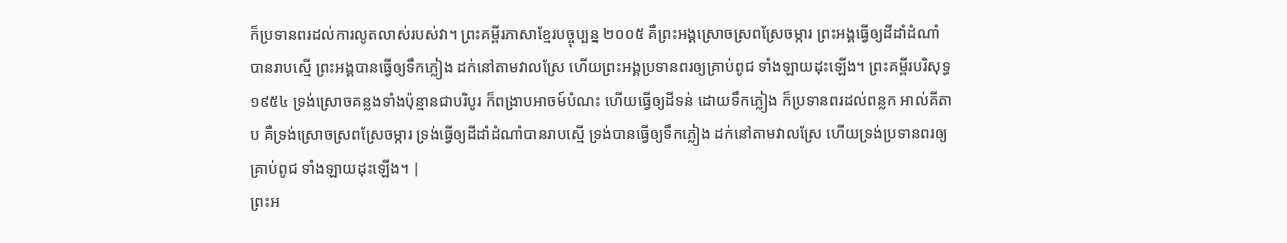ក៏ប្រទានពរដល់ការលូតលាស់របស់វា។ ព្រះគម្ពីរភាសាខ្មែរបច្ចុប្បន្ន ២០០៥ គឺព្រះអង្គស្រោចស្រពស្រែចម្ការ ព្រះអង្គធ្វើឲ្យដីដាំដំណាំបានរាបស្មើ ព្រះអង្គបានធ្វើឲ្យទឹកភ្លៀង ដក់នៅតាមវាលស្រែ ហើយព្រះអង្គប្រទានពរឲ្យគ្រាប់ពូជ ទាំងឡាយដុះឡើង។ ព្រះគម្ពីរបរិសុទ្ធ ១៩៥៤ ទ្រង់ស្រោចគន្លងទាំងប៉ុន្មានជាបរិបូរ ក៏ពង្រាបអាចម៍បំណះ ហើយធ្វើឲ្យដីទន់ ដោយទឹកភ្លៀង ក៏ប្រទានពរដល់ពន្លក អាល់គីតាប គឺទ្រង់ស្រោចស្រពស្រែចម្ការ ទ្រង់ធ្វើឲ្យដីដាំដំណាំបានរាបស្មើ ទ្រង់បានធ្វើឲ្យទឹកភ្លៀង ដក់នៅតាមវាលស្រែ ហើយទ្រង់ប្រទានពរឲ្យគ្រាប់ពូជ ទាំងឡាយដុះឡើង។ |
ព្រះអ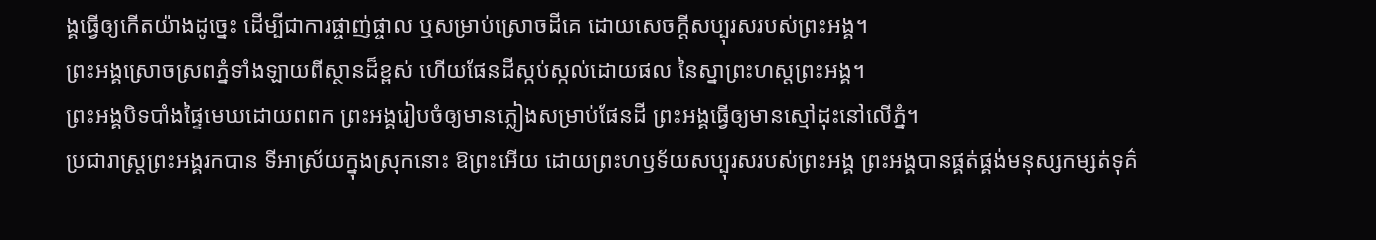ង្គធ្វើឲ្យកើតយ៉ាងដូច្នេះ ដើម្បីជាការផ្ចាញ់ផ្ចាល ឬសម្រាប់ស្រោចដីគេ ដោយសេចក្ដីសប្បុរសរបស់ព្រះអង្គ។
ព្រះអង្គស្រោចស្រពភ្នំទាំងឡាយពីស្ថានដ៏ខ្ពស់ ហើយផែនដីស្កប់ស្កល់ដោយផល នៃស្នាព្រះហស្តព្រះអង្គ។
ព្រះអង្គបិទបាំងផ្ទៃមេឃដោយពពក ព្រះអង្គរៀបចំឲ្យមានភ្លៀងសម្រាប់ផែនដី ព្រះអង្គធ្វើឲ្យមានស្មៅដុះនៅលើភ្នំ។
ប្រជារាស្ត្រព្រះអង្គរកបាន ទីអាស្រ័យក្នុងស្រុកនោះ ឱព្រះអើយ ដោយព្រះហឫទ័យសប្បុរសរបស់ព្រះអង្គ ព្រះអង្គបានផ្គត់ផ្គង់មនុស្សកម្សត់ទុគ៌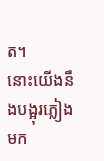ត។
នោះយើងនឹងបង្អុរភ្លៀងមក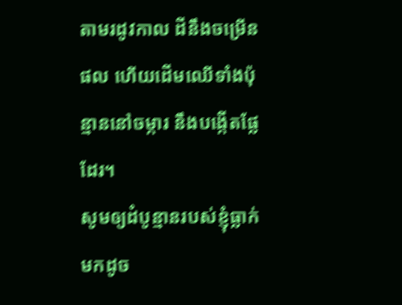តាមរដូវកាល ដីនឹងចម្រើនផល ហើយដើមឈើទាំងប៉ុន្មាននៅចម្ការ នឹងបង្កើតផ្លែដែរ។
សូមឲ្យដំបូន្មានរបស់ខ្ញុំធ្លាក់មកដូច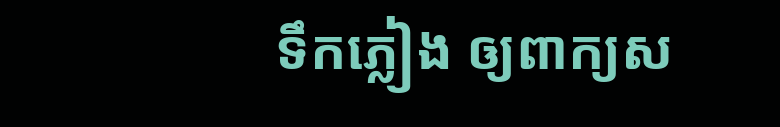ទឹកភ្លៀង ឲ្យពាក្យស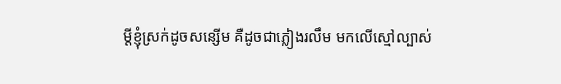ម្ដីខ្ញុំស្រក់ដូចសន្សើម គឺដូចជាភ្លៀងរលឹម មកលើស្មៅល្បាស់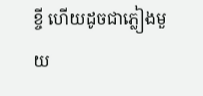ខ្ចី ហើយដូចជាភ្លៀងមួយ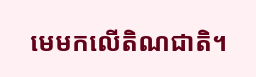មេមកលើតិណជាតិ។